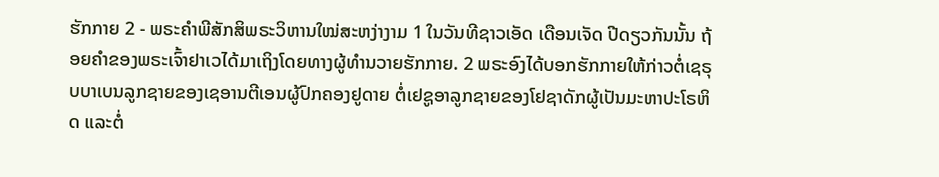ຮັກກາຍ 2 - ພຣະຄຳພີສັກສິພຣະວິຫານໃໝ່ສະຫງ່າງາມ 1 ໃນວັນທີຊາວເອັດ ເດືອນເຈັດ ປີດຽວກັນນັ້ນ ຖ້ອຍຄຳຂອງພຣະເຈົ້າຢາເວໄດ້ມາເຖິງໂດຍທາງຜູ້ທຳນວາຍຮັກກາຍ. 2 ພຣະອົງໄດ້ບອກຮັກກາຍໃຫ້ກ່າວຕໍ່ເຊຣຸບບາເບນລູກຊາຍຂອງເຊອານຕີເອນຜູ້ປົກຄອງຢູດາຍ ຕໍ່ເຢຊູອາລູກຊາຍຂອງໂຢຊາດັກຜູ້ເປັນມະຫາປະໂຣຫິດ ແລະຕໍ່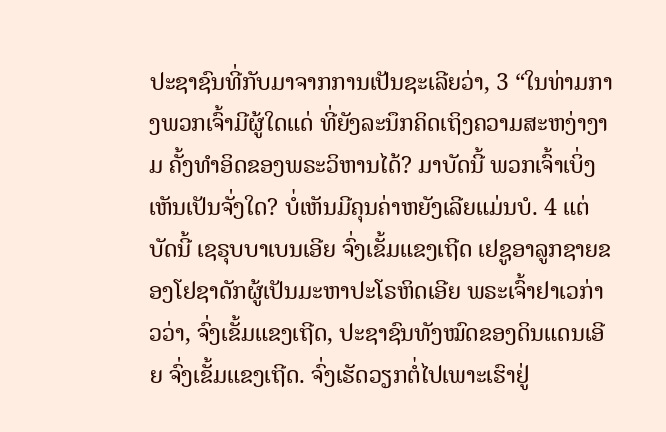ປະຊາຊົນທີ່ກັບມາຈາກການເປັນຊະເລີຍວ່າ, 3 “ໃນທ່າມກາງພວກເຈົ້າມີຜູ້ໃດແດ່ ທີ່ຍັງລະນຶກຄິດເຖິງຄວາມສະຫງ່າງາມ ຄັ້ງທຳອິດຂອງພຣະວິຫານໄດ້? ມາບັດນີ້ ພວກເຈົ້າເບິ່ງເຫັນເປັນຈັ່ງໃດ? ບໍ່ເຫັນມີຄຸນຄ່າຫຍັງເລີຍແມ່ນບໍ. 4 ແຕ່ບັດນີ້ ເຊຣຸບບາເບນເອີຍ ຈົ່ງເຂັ້ມແຂງເຖີດ ເຢຊູອາລູກຊາຍຂອງໂຢຊາດັກຜູ້ເປັນມະຫາປະໂຣຫິດເອີຍ ພຣະເຈົ້າຢາເວກ່າວວ່າ, ຈົ່ງເຂັ້ມແຂງເຖີດ, ປະຊາຊົນທັງໝົດຂອງດິນແດນເອີຍ ຈົ່ງເຂັ້ມແຂງເຖີດ. ຈົ່ງເຮັດວຽກຕໍ່ໄປເພາະເຮົາຢູ່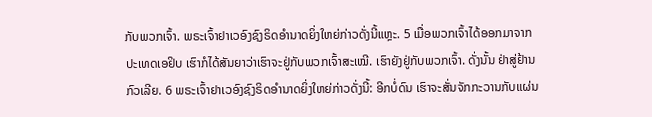ກັບພວກເຈົ້າ. ພຣະເຈົ້າຢາເວອົງຊົງຣິດອຳນາດຍິ່ງໃຫຍ່ກ່າວດັ່ງນີ້ແຫຼະ. 5 ເມື່ອພວກເຈົ້າໄດ້ອອກມາຈາກປະເທດເອຢິບ ເຮົາກໍໄດ້ສັນຍາວ່າເຮົາຈະຢູ່ກັບພວກເຈົ້າສະເໝີ. ເຮົາຍັງຢູ່ກັບພວກເຈົ້າ. ດັ່ງນັ້ນ ຢ່າສູ່ຢ້ານກົວເລີຍ. 6 ພຣະເຈົ້າຢາເວອົງຊົງຣິດອຳນາດຍິ່ງໃຫຍ່ກ່າວດັ່ງນີ້: ອີກບໍ່ດົນ ເຮົາຈະສັ່ນຈັກກະວານກັບແຜ່ນ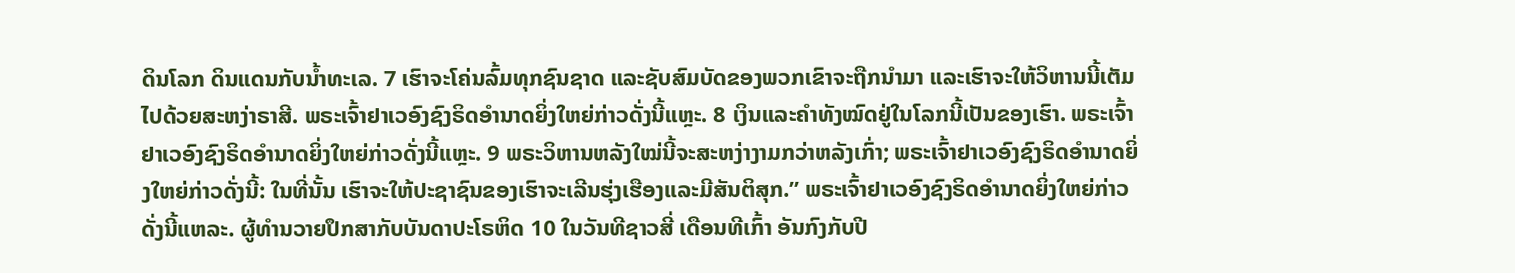ດິນໂລກ ດິນແດນກັບນໍ້າທະເລ. 7 ເຮົາຈະໂຄ່ນລົ້ມທຸກຊົນຊາດ ແລະຊັບສົມບັດຂອງພວກເຂົາຈະຖືກນຳມາ ແລະເຮົາຈະໃຫ້ວິຫານນີ້ເຕັມໄປດ້ວຍສະຫງ່າຣາສີ. ພຣະເຈົ້າຢາເວອົງຊົງຣິດອຳນາດຍິ່ງໃຫຍ່ກ່າວດັ່ງນີ້ແຫຼະ. 8 ເງິນແລະຄຳທັງໝົດຢູ່ໃນໂລກນີ້ເປັນຂອງເຮົາ. ພຣະເຈົ້າຢາເວອົງຊົງຣິດອຳນາດຍິ່ງໃຫຍ່ກ່າວດັ່ງນີ້ແຫຼະ. 9 ພຣະວິຫານຫລັງໃໝ່ນີ້ຈະສະຫງ່າງາມກວ່າຫລັງເກົ່າ; ພຣະເຈົ້າຢາເວອົງຊົງຣິດອຳນາດຍິ່ງໃຫຍ່ກ່າວດັ່ງນີ້: ໃນທີ່ນັ້ນ ເຮົາຈະໃຫ້ປະຊາຊົນຂອງເຮົາຈະເລີນຮຸ່ງເຮືອງແລະມີສັນຕິສຸກ.” ພຣະເຈົ້າຢາເວອົງຊົງຣິດອຳນາດຍິ່ງໃຫຍ່ກ່າວດັ່ງນີ້ແຫລະ. ຜູ້ທຳນວາຍປຶກສາກັບບັນດາປະໂຣຫິດ 10 ໃນວັນທີຊາວສີ່ ເດືອນທີເກົ້າ ອັນກົງກັບປີ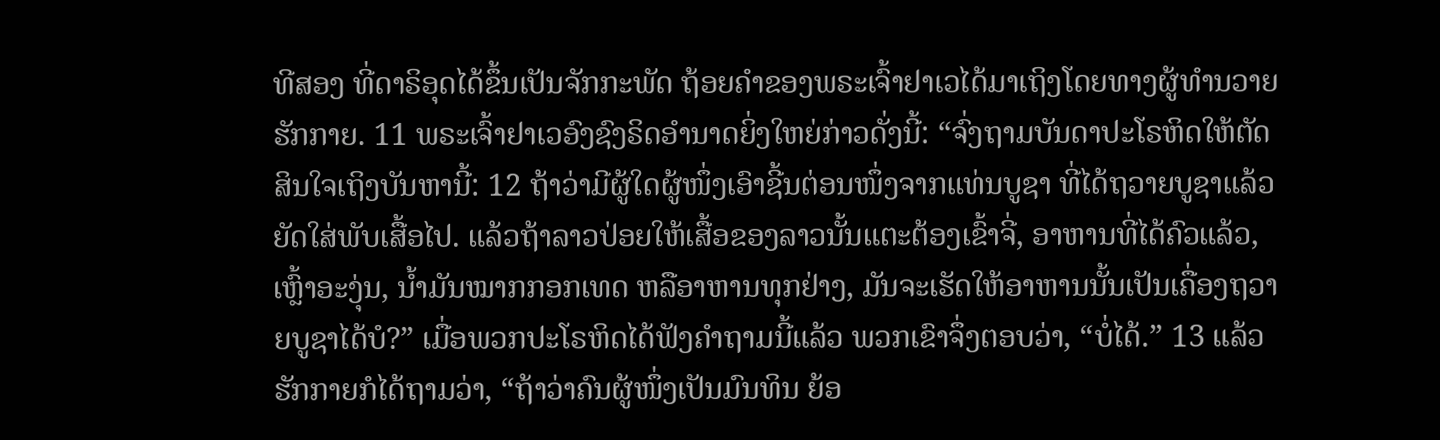ທີສອງ ທີ່ດາຣິອຸດໄດ້ຂຶ້ນເປັນຈັກກະພັດ ຖ້ອຍຄຳຂອງພຣະເຈົ້າຢາເວໄດ້ມາເຖິງໂດຍທາງຜູ້ທຳນວາຍຮັກກາຍ. 11 ພຣະເຈົ້າຢາເວອົງຊົງຣິດອຳນາດຍິ່ງໃຫຍ່ກ່າວດັ່ງນີ້: “ຈົ່ງຖາມບັນດາປະໂຣຫິດໃຫ້ຕັດສິນໃຈເຖິງບັນຫານີ້: 12 ຖ້າວ່າມີຜູ້ໃດຜູ້ໜຶ່ງເອົາຊີ້ນຕ່ອນໜຶ່ງຈາກແທ່ນບູຊາ ທີ່ໄດ້ຖວາຍບູຊາແລ້ວຍັດໃສ່ພັບເສື້ອໄປ. ແລ້ວຖ້າລາວປ່ອຍໃຫ້ເສື້ອຂອງລາວນັ້ນແຕະຕ້ອງເຂົ້າຈີ່, ອາຫານທີ່ໄດ້ຄົວແລ້ວ, ເຫຼົ້າອະງຸ່ນ, ນໍ້າມັນໝາກກອກເທດ ຫລືອາຫານທຸກຢ່າງ, ມັນຈະເຮັດໃຫ້ອາຫານນັ້ນເປັນເຄື່ອງຖວາຍບູຊາໄດ້ບໍ?” ເມື່ອພວກປະໂຣຫິດໄດ້ຟັງຄຳຖາມນີ້ແລ້ວ ພວກເຂົາຈຶ່ງຕອບວ່າ, “ບໍ່ໄດ້.” 13 ແລ້ວຮັກກາຍກໍໄດ້ຖາມວ່າ, “ຖ້າວ່າຄົນຜູ້ໜຶ່ງເປັນມົນທິນ ຍ້ອ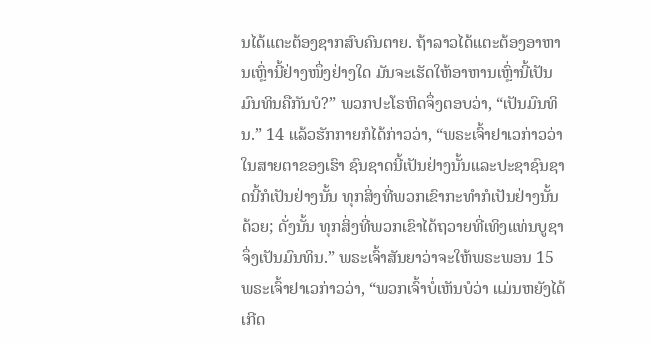ນໄດ້ແຕະຕ້ອງຊາກສົບຄົນຕາຍ. ຖ້າລາວໄດ້ແຕະຕ້ອງອາຫານເຫຼົ່ານີ້ຢ່າງໜຶ່ງຢ່າງໃດ ມັນຈະເຮັດໃຫ້ອາຫານເຫຼົ່ານີ້ເປັນມົນທິນຄືກັນບໍ?” ພວກປະໂຣຫິດຈຶ່ງຕອບວ່າ, “ເປັນມົນທິນ.” 14 ແລ້ວຮັກກາຍກໍໄດ້ກ່າວວ່າ, “ພຣະເຈົ້າຢາເວກ່າວວ່າ ໃນສາຍຕາຂອງເຮົາ ຊົນຊາດນີ້ເປັນຢ່າງນັ້ນແລະປະຊາຊົນຊາດນີ້ກໍເປັນຢ່າງນັ້ນ ທຸກສິ່ງທີ່ພວກເຂົາກະທຳກໍເປັນຢ່າງນັ້ນດ້ວຍ; ດັ່ງນັ້ນ ທຸກສິ່ງທີ່ພວກເຂົາໄດ້ຖວາຍທີ່ເທິງແທ່ນບູຊາຈຶ່ງເປັນມົນທິນ.” ພຣະເຈົ້າສັນຍາວ່າຈະໃຫ້ພຣະພອນ 15 ພຣະເຈົ້າຢາເວກ່າວວ່າ, “ພວກເຈົ້າບໍ່ເຫັນບໍວ່າ ແມ່ນຫຍັງໄດ້ເກີດ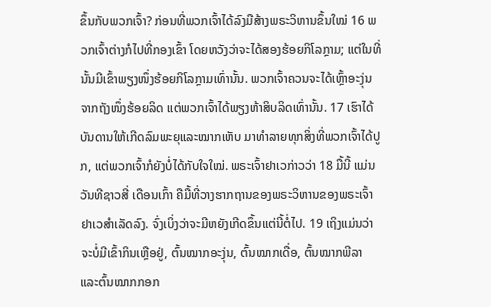ຂຶ້ນກັບພວກເຈົ້າ? ກ່ອນທີ່ພວກເຈົ້າໄດ້ລົງມືສ້າງພຣະວິຫານຂຶ້ນໃໝ່ 16 ພວກເຈົ້າຕ່າງກໍໄປທີ່ກອງເຂົ້າ ໂດຍຫວັງວ່າຈະໄດ້ສອງຮ້ອຍກິໂລກຼາມ; ແຕ່ໃນທີ່ນັ້ນມີເຂົ້າພຽງໜຶ່ງຮ້ອຍກິໂລກຼາມເທົ່ານັ້ນ. ພວກເຈົ້າຄວນຈະໄດ້ເຫຼົ້າອະງຸ່ນຈາກຖັງໜຶ່ງຮ້ອຍລິດ ແຕ່ພວກເຈົ້າໄດ້ພຽງຫ້າສິບລິດເທົ່ານັ້ນ. 17 ເຮົາໄດ້ບັນດານໃຫ້ເກີດລົມພະຍຸແລະໝາກເຫັບ ມາທຳລາຍທຸກສິ່ງທີ່ພວກເຈົ້າໄດ້ປູກ, ແຕ່ພວກເຈົ້າກໍຍັງບໍ່ໄດ້ກັບໃຈໃໝ່. ພຣະເຈົ້າຢາເວກ່າວວ່າ 18 ມື້ນີ້ ແມ່ນວັນທີຊາວສີ່ ເດືອນເກົ້າ ຄືມື້ທີ່ວາງຮາກຖານຂອງພຣະວິຫານຂອງພຣະເຈົ້າຢາເວສຳເລັດລົງ. ຈົ່ງເບິ່ງວ່າຈະມີຫຍັງເກີດຂຶ້ນແຕ່ນີ້ຕໍ່ໄປ. 19 ເຖິງແມ່ນວ່າຈະບໍ່ມີເຂົ້າກິນເຫຼືອຢູ່, ຕົ້ນໝາກອະງຸ່ນ, ຕົ້ນໝາກເດື່ອ, ຕົ້ນໝາກພີລາ ແລະຕົ້ນໝາກກອກ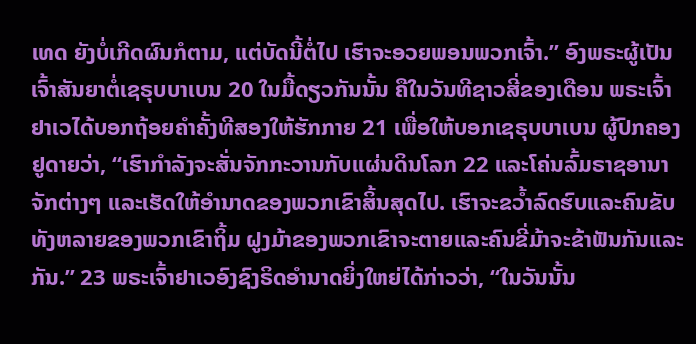ເທດ ຍັງບໍ່ເກີດຜົນກໍຕາມ, ແຕ່ບັດນີ້ຕໍ່ໄປ ເຮົາຈະອວຍພອນພວກເຈົ້າ.” ອົງພຣະຜູ້ເປັນເຈົ້າສັນຍາຕໍ່ເຊຣຸບບາເບນ 20 ໃນມື້ດຽວກັນນັ້ນ ຄືໃນວັນທີຊາວສີ່ຂອງເດືອນ ພຣະເຈົ້າຢາເວໄດ້ບອກຖ້ອຍຄຳຄັ້ງທີສອງໃຫ້ຮັກກາຍ 21 ເພື່ອໃຫ້ບອກເຊຣຸບບາເບນ ຜູ້ປົກຄອງຢູດາຍວ່າ, “ເຮົາກຳລັງຈະສັ່ນຈັກກະວານກັບແຜ່ນດິນໂລກ 22 ແລະໂຄ່ນລົ້ມຣາຊອານາຈັກຕ່າງໆ ແລະເຮັດໃຫ້ອຳນາດຂອງພວກເຂົາສິ້ນສຸດໄປ. ເຮົາຈະຂວໍ້າລົດຮົບແລະຄົນຂັບທັງຫລາຍຂອງພວກເຂົາຖິ້ມ ຝູງມ້າຂອງພວກເຂົາຈະຕາຍແລະຄົນຂີ່ມ້າຈະຂ້າຟັນກັນແລະກັນ.” 23 ພຣະເຈົ້າຢາເວອົງຊົງຣິດອຳນາດຍິ່ງໃຫຍ່ໄດ້ກ່າວວ່າ, “ໃນວັນນັ້ນ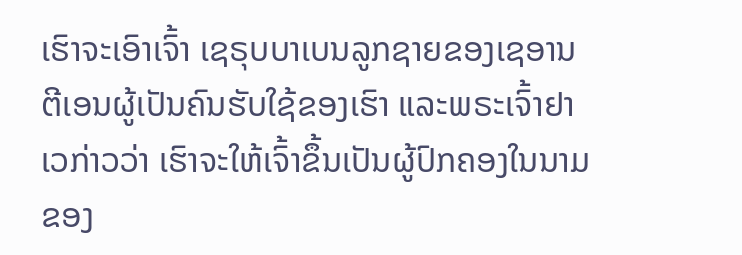ເຮົາຈະເອົາເຈົ້າ ເຊຣຸບບາເບນລູກຊາຍຂອງເຊອານຕີເອນຜູ້ເປັນຄົນຮັບໃຊ້ຂອງເຮົາ ແລະພຣະເຈົ້າຢາເວກ່າວວ່າ ເຮົາຈະໃຫ້ເຈົ້າຂຶ້ນເປັນຜູ້ປົກຄອງໃນນາມຂອງ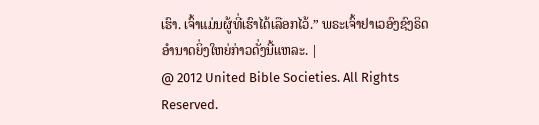ເຮົາ. ເຈົ້າແມ່ນຜູ້ທີ່ເຮົາໄດ້ເລືອກໄວ້.” ພຣະເຈົ້າຢາເວອົງຊົງຣິດອຳນາດຍິ່ງໃຫຍ່ກ່າວດັ່ງນີ້ແຫລະ. |
@ 2012 United Bible Societies. All Rights Reserved.